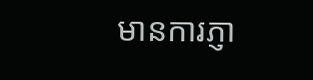មានការភ្ញា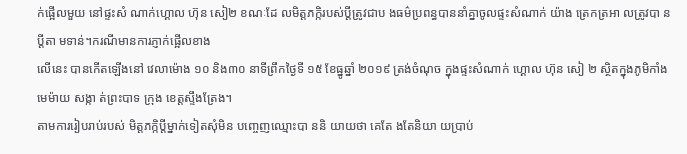ក់ផ្អើលមួយ នៅផ្ទះសំ ណាក់ហ្គោល ហ៊ុន សៀ២ ខណៈដែ លមិត្តភក្កិរបស់ប្ដីត្រូវជាប ងធម៌ប្រពន្ធបាននាំគ្នាចូលផ្ទះសំណាក់ យ៉ាង ត្រេកត្រអា លត្រូវបា នប្ដីតា មទាន់។ករណីមានការភ្ញាក់ផ្អើលខាង
លើនេះ បានកើតឡើងនៅ វេលាម៉ោង ១០ និង៣០ នាទីព្រឹកថ្ងៃទី ១៥ ខែធ្នូឆ្នាំ ២០១៩ ត្រង់ចំណុច ក្នុងផ្ទះសំណាក់ ហ្គោល ហ៊ុន សៀ ២ ស្ថិតក្នុងភូមិកាំង មេម៉ាយ សង្កា ត់ព្រះបាទ ក្រុង ខេត្តស្ទឹងត្រែង។
តាមការរៀបរាប់របស់ មិត្តភក្កិប្ដីម្នាក់ទៀតសុំមិន បញ្ចេញឈ្មោះបា ននិ យាយថា គេតែ ងតែនិយា យប្រាប់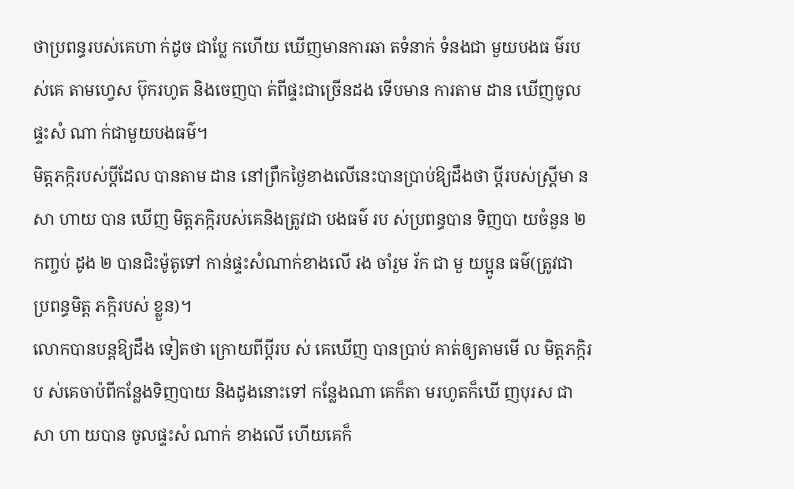ថាប្រពន្ធរបស់គេហា ក់ដូច ជាប្លែ កហើយ ឃើញមានការឆា តទំនាក់ ទំនងជា មួយបងធ ម៌របស់គេ តាមហ្វេស ប៊ុករហូត និងចេញបា ត់ពីផ្ទះជាច្រើនដង ទើបមាន ការតាម ដាន ឃើញចូលផ្ទះសំ ណា ក់ជាមួយបងធម៌។
មិត្តភក្កិរបស់ប្តីដែល បានតាម ដាន នៅព្រឹកថ្ងៃខាងលើនេះបានប្រាប់ឱ្យដឹងថា ប្ដីរបស់ស្ត្រីមា នសា ហាយ បាន ឃើញ មិត្តភក្កិរបស់គេនិងត្រូវជា បងធម៌ រប ស់ប្រពន្ធបាន ទិញបា យចំនួន ២ កញ្ចប់ ដូង ២ បានជិះម៉ូតូទៅ កាន់ផ្ទះសំណាក់ខាងលើ រង ចាំរួម រ័ក ជា មួ យប្អូន ធម៌(ត្រូវជា ប្រពន្ធមិត្ត ភក្កិរបស់ ខ្លួន)។
លោកបានបន្តឱ្យដឹង ទៀតថា ក្រោយពីប្ដីរប ស់ គេឃើញ បានប្រាប់ គាត់ឲ្យតាមមើ ល មិត្តភក្កិរប ស់គេចាប៉ពីកន្លែងទិញបាយ និងដូងនោះទៅ កន្លែងណា គេក៏តា មរហូតក៏ឃើ ញបុរស ជាសា ហា យបាន ចូលផ្ទះសំ ណាក់ ខាងលើ ហើយគេក៏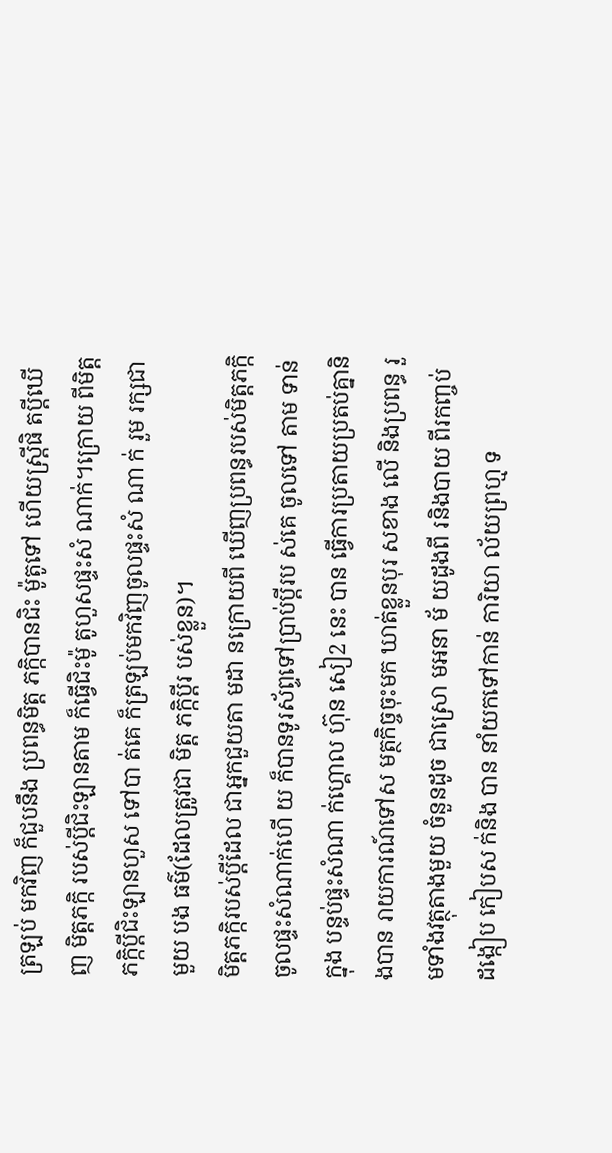ត្រឡប់ មកវិញ ក៏ជួបនឹង ប្រពន្ធមិត្ត ភក្កិបានជិះ ម៉ូតូទៅ ហើយស្ត្រីផិ តប្ដីឃើញ មិត្តភក្កិ របស់ប្តីជិះឡានតាម ក៏ធ្វើជិះម៉ូ តូហួសផ្ទះសំ ណាក់។ក្រោយ ពីមិត្តភក្កិប្ដីជិះឡានហួស ទៅបា ត់គេ ក៏ត្រឡប់មកវិញចូលផ្ទះសំ ណា ក់ រួម រក្សជាមួយ បង ធម៌(ដែលត្រូវជា មិត្ត ភក្កិប្ដីរ បស់ខ្លួន)។
មិត្តភក្កិរបស់ប្ដីដែល ជាអ្នកជួយតា មដា នក្រោយពី ឃើញប្រពន្ធរបស់មិត្តភក្កិចូលផ្ទះសំណាក់ហើ យ ក៏បានទូរស័ព្ទទៅប្រាប់ប្ដីរប ស់គេ ចូលទៅ តាម ទាន់ក្នុង បន្ទប់ផ្ទះសំណា ក់ហ្គោល ហ៊ុន សៀ2 នេះ បាន ធ្វើការប្រតាយប្រតប់គ្នានិងបាន រាយការណ៍ទៅស មត្ថកិច្ចចុះមក ឃាត់ខ្លួនបុរ សខាង លើ និងប្រពន្ធ រួមទាំងវត្ថុតាងមួយ ចំនួនដូច ជាស្រោ មអនា ម័ យដូងពី រនិងបាយ ពីរកញ្ចប់ ដង្កៀប កៀបស ក់និង បាន នាំយកទៅកាន់ ការិយា ល័យព្រហ្ម ទ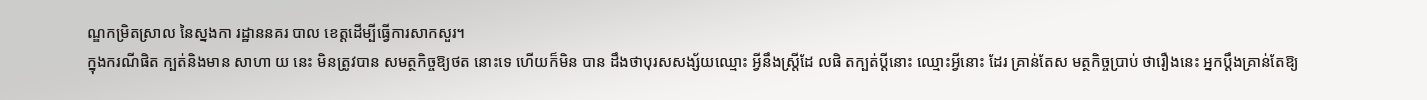ណ្ឌកម្រិតស្រាល នៃស្នងកា រដ្ឋាននគរ បាល ខេត្តដើម្បីធ្វើការសាកសួរ។
ក្នុងករណីផិត ក្បត់និងមាន សាហា យ នេះ មិនត្រូវបាន សមត្ថកិច្ចឱ្យថត នោះទេ ហើយក៏មិន បាន ដឹងថាបុរសសង្ស័យឈ្មោះ អ្វីនឹងស្ត្រីដែ លផិ តក្បត់ប្ដីនោះ ឈ្មោះអ្វីនោះ ដែរ គ្រាន់តែស មត្ថកិច្ចប្រាប់ ថារឿងនេះ អ្នកប្ដឹងគ្រាន់តែឱ្យ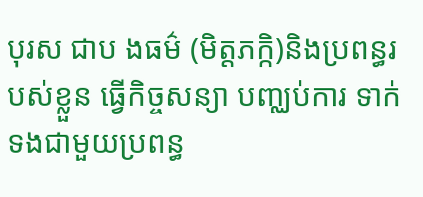បុរស ជាប ងធម៌ (មិត្តភក្កិ)និងប្រពន្ធរបស់ខ្លួន ធ្វើកិច្ចសន្យា បញ្ឈប់ការ ទាក់ទងជាមួយប្រពន្ធ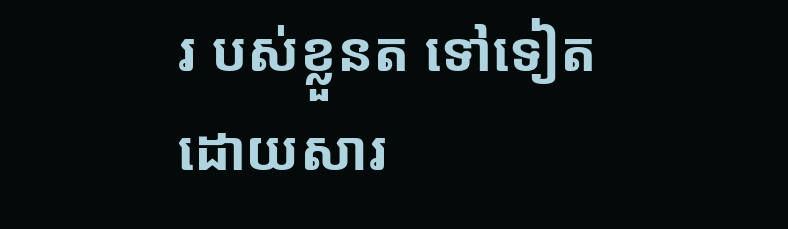រ បស់ខ្លួនត ទៅទៀត ដោយសារ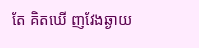តែ គិតឃើ ញវែងឆ្ងាយ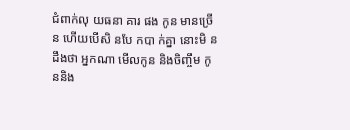ជំពាក់លុ យធនា គារ ផង កូន មានច្រើន ហើយបើសិ នបែ កបា ក់គ្នា នោះមិ នដឹងថា អ្នកណា មើលកូន និងចិញ្ចឹម កូននិង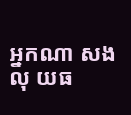អ្នកណា សងលុ យធ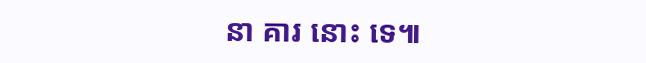នា គារ នោះ ទេ៕